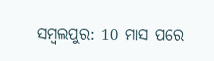ସମ୍ବଲପୁର: 10 ମାସ ପରେ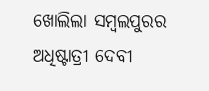ଖୋଲିଲା ସମ୍ବଲପୁରର ଅଧିଷ୍ଟାତ୍ରୀ ଦେବୀ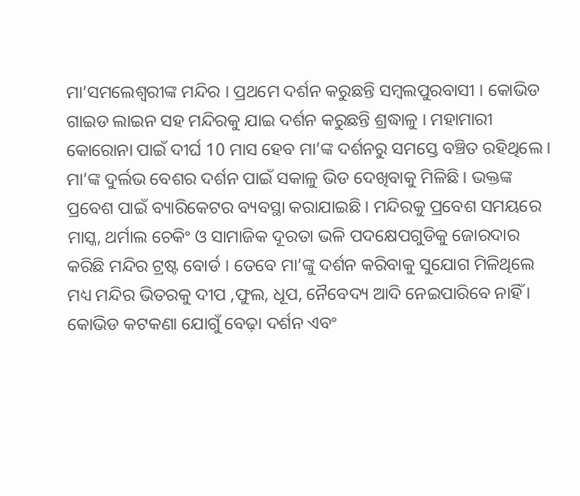ମା’ସମଲେଶ୍ବରୀଙ୍କ ମନ୍ଦିର । ପ୍ରଥମେ ଦର୍ଶନ କରୁଛନ୍ତି ସମ୍ବଲପୁରବାସୀ । କୋଭିଡ ଗାଇଡ ଲାଇନ ସହ ମନ୍ଦିରକୁ ଯାଇ ଦର୍ଶନ କରୁଛନ୍ତି ଶ୍ରଦ୍ଧାଳୁ । ମହାମାରୀ କୋରୋନା ପାଇଁ ଦୀର୍ଘ 10 ମାସ ହେବ ମା’ଙ୍କ ଦର୍ଶନରୁ ସମସ୍ତେ ବଞ୍ଚିତ ରହିଥିଲେ ।
ମା’ଙ୍କ ଦୁର୍ଲଭ ବେଶର ଦର୍ଶନ ପାଇଁ ସକାଳୁ ଭିଡ ଦେଖିବାକୁ ମିଳିଛି । ଭକ୍ତଙ୍କ ପ୍ରବେଶ ପାଇଁ ବ୍ୟାରିକେଟର ବ୍ୟବସ୍ଥା କରାଯାଇଛି । ମନ୍ଦିରକୁ ପ୍ରବେଶ ସମୟରେ ମାସ୍କ, ଥର୍ମାଲ ଚେକିଂ ଓ ସାମାଜିକ ଦୂରତା ଭଳି ପଦକ୍ଷେପଗୁଡିକୁ ଜୋରଦାର କରିଛି ମନ୍ଦିର ଟ୍ରଷ୍ଟ ବୋର୍ଡ । ତେବେ ମା’ଙ୍କୁ ଦର୍ଶନ କରିବାକୁ ସୁଯୋଗ ମିଳିଥିଲେ ମଧ୍ୟ ମନ୍ଦିର ଭିତରକୁ ଦୀପ ,ଫୁଲ, ଧୂପ, ନୈବେଦ୍ୟ ଆଦି ନେଇପାରିବେ ନାହିଁ । କୋଭିଡ କଟକଣା ଯୋଗୁଁ ବେଢ଼ା ଦର୍ଶନ ଏବଂ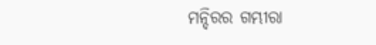ମନ୍ଦିରର ଗମ୍ଭୀରା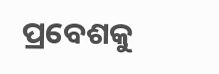ପ୍ରବେଶକୁ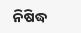ନିଷିଦ୍ଧ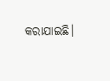କରାଯାଇଛି।